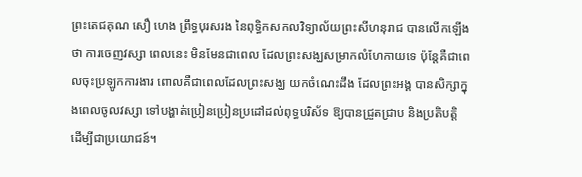ព្រះតេជគុណ សឿ ហេង ព្រឹទ្ធបុរសរង នៃពុទ្ធិកសកលវិទ្យាល័យព្រះសីហនុរាជ បានលើកឡើងថា ការចេញវស្សា ពេលនេះ មិនមែនជាពេល ដែលព្រះសង្ឃសម្រាកលំហែកាយទេ ប៉ុន្តែគឺជាពេលចុះប្រឡូកការងារ ពោលគឺជាពេលដែលព្រះសង្ឃ យកចំណេះដឹង ដែលព្រះអង្គ បានសិក្សាក្នុងពេលចូលវស្សា ទៅបង្ហាត់ប្រៀនប្រៀនប្រដៅដល់ពុទ្ធបរិស័ទ ឱ្យបានជ្រួតជ្រាប និងប្រតិបត្តិ ដើម្បីជាប្រយោជន៍។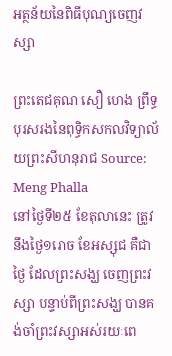អត្ថន័យនៃពិធីបុណ្យចេញវស្សា

ព្រះតេជគុណ សឿ ហេង ព្រឹទ្ធបុរសរងនៃពុទ្ធិកសកលវិទ្យាល័យព្រះសីហនុរាជ Source: Meng Phalla
នៅថ្ងៃទី២៥ ខែតុលានេះ ត្រូវនឹងថ្ងៃ១រោច ខែអស្សុជ គឺជាថ្ងៃ ដែលព្រះសង្ឃ ចេញព្រះវស្សា បន្ទាប់ពីព្រះសង្ឃ បានគង់ចាំព្រះវស្សាអស់រយៈពេ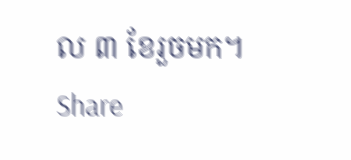ល ៣ ខែរួចមក។
Share